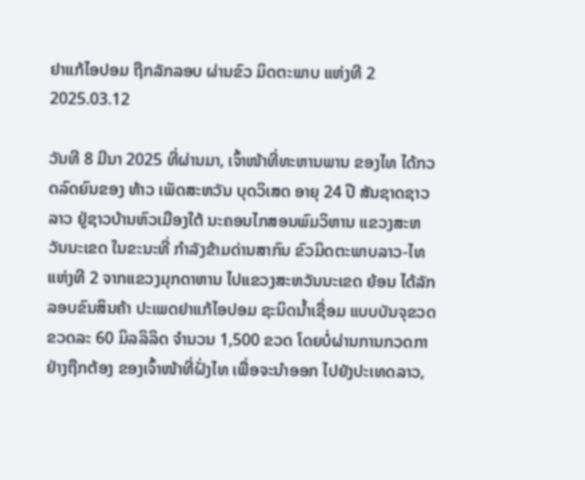ຢາແກ້ໄອປອມ ຖືກລັກລອບ ຜ່ານຂົວ ມິດຕະພາບ ແຫ່ງທີ 2
2025.03.12

ວັນທີ 8 ມີນາ 2025 ທີ່ຜ່ານມາ, ເຈົ້າໜ້າທີ່ທະຫານພານ ຂອງໄທ ໄດ້ກວດລົດຍົນຂອງ ທ້າວ ເພັດສະຫວັນ ບຸດວິເສດ ອາຍຸ 24 ປີ ສັນຊາດຊາວລາວ ຢູ່ຊາວບ້ານຫົວເມືອງໃຕ້ ນະຄອນໄກສອນພົມວິຫານ ແຂວງສະຫວັນນະເຂດ ໃນຂະນະທີ່ ກຳລັງຂ້າມດ່ານສາກົນ ຂົວມິດຕະພາບລາວ-ໄທ ແຫ່ງທີ 2 ຈາກແຂວງມຸກດາຫານ ໄປແຂວງສະຫວັນນະເຂດ ຍ້ອນ ໄດ້ລັກລອບຂົນສິນຄ້າ ປະເພດຢາແກ້ໄອປອມ ຊະນິດນ້ຳເຊື່ອມ ແບບບັນຈຸຂວດ ຂວດລະ 60 ມິລລິລິດ ຈຳນວນ 1,500 ຂວດ ໂດຍບໍ່ຜ່ານການກວດກາ ຢ່າງຖືກຕ້ອງ ຂອງເຈົ້າໜ້າທີ່ຝັ່ງໄທ ເພື່ອຈະນຳອອກ ໄປຍັງປະເທດລາວ,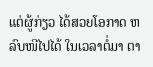ແຕ່ຜູ້ກ່ຽວ ໄດ້ສວຍໂອກາດ ຫລົບໜີໄປໄດ້ ໃນເວລາຕໍ່ມາ ຕາ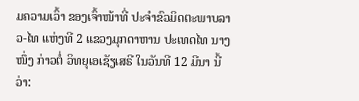ມຄວາມເວົ້າ ຂອງເຈົ້າໜ້າທີ່ ປະຈຳຂົວມິດຕະພາບລາວ-ໄທ ແຫ່ງທີ 2 ແຂວງມຸກດາຫານ ປະເທດໄທ ນາງໜຶ່ງ ກ່າວຕໍ່ ວິທຍຸເອເຊັຽເສຣີ ໃນວັນທີ 12 ມີນາ ນີ້ວ່າ: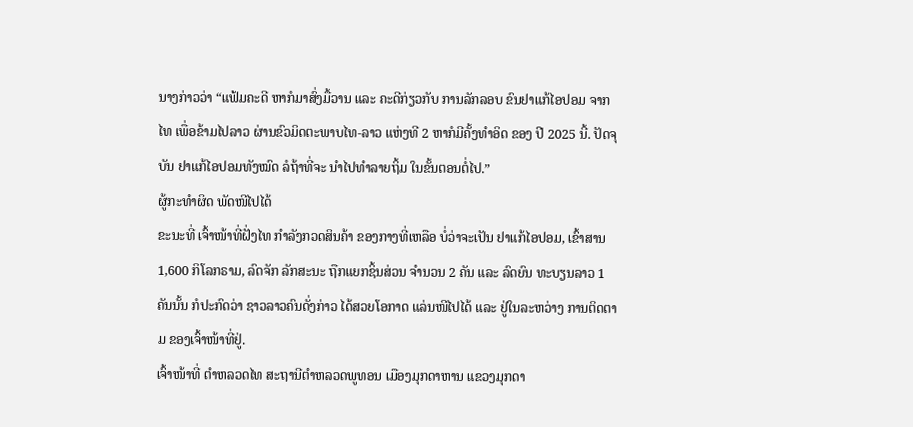ນາງກ່າວວ່າ “ແຟ້ມຄະດີ ຫາກໍມາສົ່ງມື້ວານ ແລະ ຄະດີກ່ຽວກັບ ການລັກລອບ ຂົນຢາແກ້ໄອປອມ ຈາກໄທ ເພື່ອຂ້າມໄປລາວ ຜ່ານຂົວມິດຕະພາບໄທ-ລາວ ແຫ່ງທີ 2 ຫາກໍມີຄັ້ງທຳອິດ ຂອງ ປີ 2025 ນີ້. ປັດຈຸບັນ ຢາແກ້ໄອປອມທັງໝົດ ລໍຖ້າທີ່ຈະ ນຳໄປທຳລາຍຖິ້ມ ໃນຂັ້ນຕອນຕໍ່ໄປ.”
ຜູ້ກະທຳຜິດ ພັດໜີໄປໄດ້
ຂະນະທີ່ ເຈົ້າໜ້າທີ່ຝັ່ງໄທ ກຳລັງກວດສິນຄ້າ ຂອງກາງທີ່ເຫລືອ ບໍ່ວ່າຈະເປັນ ຢາແກ້ໄອປອມ, ເຂົ້າສານ 1,600 ກິໂລກຣາມ, ລົດຈັກ ລັກສະນະ ຖືກແຍກຊິ້ນສ່ວນ ຈຳນວນ 2 ຄັນ ແລະ ລົດຍົນ ທະບຽນລາວ 1 ຄັນນັ້ນ ກໍປະກົດວ່າ ຊາວລາວຄົນດັ່ງກ່າວ ໄດ້ສວຍໂອກາດ ແລ່ນໜີໄປໄດ້ ແລະ ຢູ່ໃນລະຫວ່າງ ການຕິດຕາມ ຂອງເຈົ້າໜ້າທີ່ຢູ່.
ເຈົ້າໜ້າທີ່ ຕຳຫລວດໄທ ສະຖານີຕຳຫລວດພູທອນ ເມືອງມຸກດາຫານ ແຂວງມຸກດາ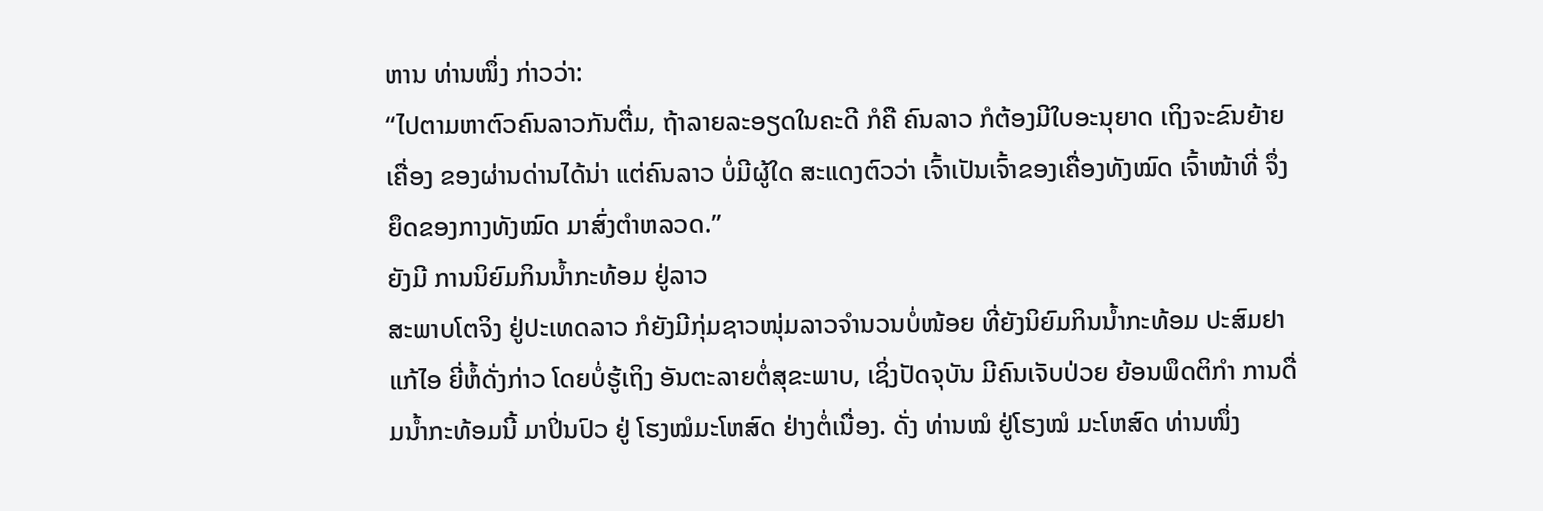ຫານ ທ່ານໜຶ່ງ ກ່າວວ່າ:
“ໄປຕາມຫາຕົວຄົນລາວກັນຕື່ມ, ຖ້າລາຍລະອຽດໃນຄະດີ ກໍຄື ຄົນລາວ ກໍຕ້ອງມີໃບອະນຸຍາດ ເຖິງຈະຂົນຍ້າຍເຄື່ອງ ຂອງຜ່ານດ່ານໄດ້ນ່າ ແຕ່ຄົນລາວ ບໍ່ມີຜູ້ໃດ ສະແດງຕົວວ່າ ເຈົ້າເປັນເຈົ້າຂອງເຄື່ອງທັງໝົດ ເຈົ້າໜ້າທີ່ ຈຶ່ງຍຶດຂອງກາງທັງໝົດ ມາສົ່ງຕຳຫລວດ.”
ຍັງມີ ການນິຍົມກິນນ້ຳກະທ້ອມ ຢູ່ລາວ
ສະພາບໂຕຈິງ ຢູ່ປະເທດລາວ ກໍຍັງມີກຸ່ມຊາວໜຸ່ມລາວຈຳນວນບໍ່ໜ້ອຍ ທີ່ຍັງນິຍົມກິນນ້ຳກະທ້ອມ ປະສົມຢາແກ້ໄອ ຍີ່ຫໍ້ດັ່ງກ່າວ ໂດຍບໍ່ຮູ້ເຖິງ ອັນຕະລາຍຕໍ່ສຸຂະພາບ, ເຊິ່ງປັດຈຸບັນ ມີຄົນເຈັບປ່ວຍ ຍ້ອນພຶດຕິກຳ ການດື່ມນ້ຳກະທ້ອມນີ້ ມາປິ່ນປົວ ຢູ່ ໂຮງໝໍມະໂຫສົດ ຢ່າງຕໍ່ເນື່ອງ. ດັ່ງ ທ່ານໝໍ ຢູ່ໂຮງໝໍ ມະໂຫສົດ ທ່ານໜຶ່ງ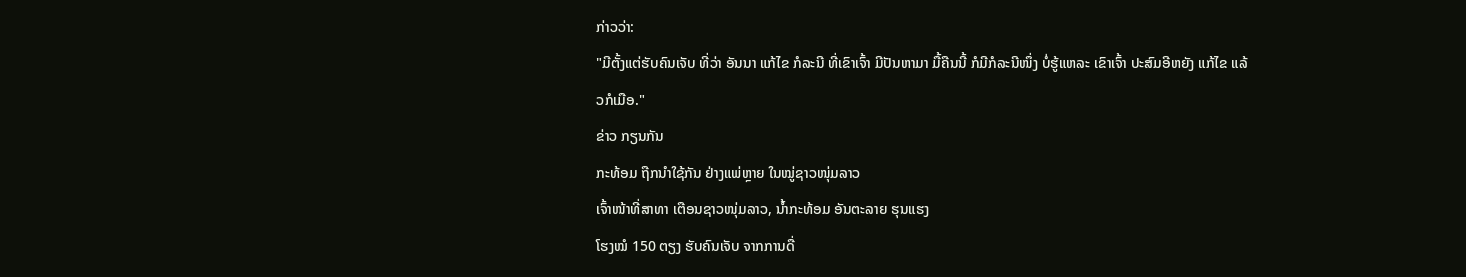ກ່າວວ່າ:
"ມີຕັ້ງແຕ່ຮັບຄົນເຈັບ ທີ່ວ່າ ອັນນາ ແກ້ໄຂ ກໍລະນີ ທີ່ເຂົາເຈົ້າ ມີປັນຫາມາ ມື້ຄືນນີ້ ກໍມີກໍລະນີໜຶ່ງ ບໍ່ຮູ້ແຫລະ ເຂົາເຈົ້າ ປະສົມອີຫຍັງ ແກ້ໄຂ ແລ້ວກໍເມືອ."
ຂ່າວ ກຽນກັນ
ກະທ້ອມ ຖືກນໍາໃຊ້ກັນ ຢ່າງແພ່ຫຼາຍ ໃນໝູ່ຊາວໜຸ່ມລາວ
ເຈົ້າໜ້າທີ່ສາທາ ເຕືອນຊາວໜຸ່ມລາວ, ນ້ຳກະທ້ອມ ອັນຕະລາຍ ຮຸນແຮງ
ໂຮງໝໍ 150 ຕຽງ ຮັບຄົນເຈັບ ຈາກການດື່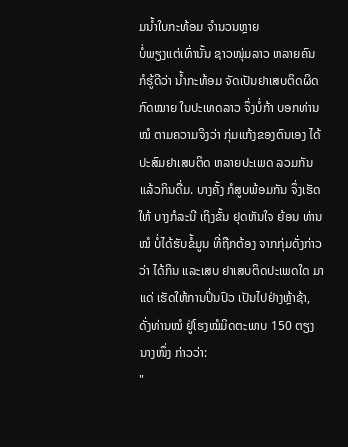ມນ້ຳໃບກະທ້ອມ ຈຳນວນຫຼາຍ
ບໍ່ພຽງແຕ່ເທົ່ານັ້ນ ຊາວໜຸ່ມລາວ ຫລາຍຄົນ ກໍຮູ້ດີວ່າ ນ້ຳກະທ້ອມ ຈັດເປັນຢາເສບຕິດຜິດກົດໝາຍ ໃນປະເທດລາວ ຈຶ່ງບໍ່ກ້າ ບອກທ່ານໝໍ ຕາມຄວາມຈິງວ່າ ກຸ່ມແກ້ງຂອງຕົນເອງ ໄດ້ປະສົມຢາເສບຕິດ ຫລາຍປະເພດ ລວມກັນ ແລ້ວກິນດື່ມ. ບາງຄັ້ງ ກໍສູບພ້ອມກັນ ຈຶ່ງເຮັດໃຫ້ ບາງກໍລະນີ ເຖິງຂັ້ນ ຢຸດຫັນໃຈ ຍ້ອນ ທ່ານໝໍ ບໍ່ໄດ້ຮັບຂໍ້ມູນ ທີ່ຖືກຕ້ອງ ຈາກກຸ່ມດັ່ງກ່າວ ວ່າ ໄດ້ກິນ ແລະເສບ ຢາເສບຕິດປະເພດໃດ ມາແດ່ ເຮັດໃຫ້ການປິ່ນປົວ ເປັນໄປຢ່າງຫຼ້າຊ້າ, ດັ່ງທ່ານໝໍ ຢູ່ໂຮງໝໍມິດຕະພາບ 150 ຕຽງ ນາງໜຶ່ງ ກ່າວວ່າ:
"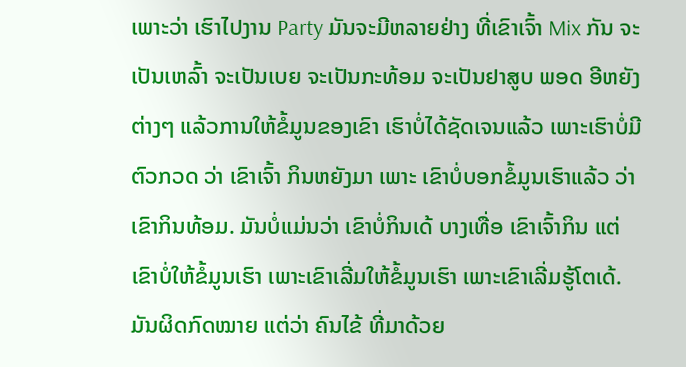ເພາະວ່າ ເຮົາໄປງານ Party ມັນຈະມີຫລາຍຢ່າງ ທີ່ເຂົາເຈົ້າ Mix ກັນ ຈະເປັນເຫລົ້າ ຈະເປັນເບຍ ຈະເປັນກະທ້ອມ ຈະເປັນຢາສູບ ພອດ ອີຫຍັງຕ່າງໆ ແລ້ວການໃຫ້ຂໍ້ມູນຂອງເຂົາ ເຮົາບໍ່ໄດ້ຊັດເຈນແລ້ວ ເພາະເຮົາບໍ່ມີຕົວກວດ ວ່າ ເຂົາເຈົ້າ ກິນຫຍັງມາ ເພາະ ເຂົາບໍ່ບອກຂໍ້ມູນເຮົາແລ້ວ ວ່າ ເຂົາກິນທ້ອມ. ມັນບໍ່ແມ່ນວ່າ ເຂົາບໍ່ກິນເດ້ ບາງເທື່ອ ເຂົາເຈົ້າກິນ ແຕ່ເຂົາບໍ່ໃຫ້ຂໍ້ມູນເຮົາ ເພາະເຂົາເລີ່ມໃຫ້ຂໍ້ມູນເຮົາ ເພາະເຂົາເລີ່ມຮູ້ໂຕເດ້. ມັນຜິດກົດໝາຍ ແຕ່ວ່າ ຄົນໄຂ້ ທີ່ມາດ້ວຍ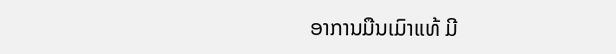ອາການມືນເມົາແທ້ ມີ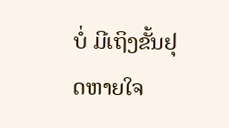ບໍ່ ມີເຖິງຂັ້ນຢຸດຫາຍໃຈ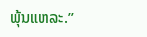ພຸ້ນແຫລະ.”